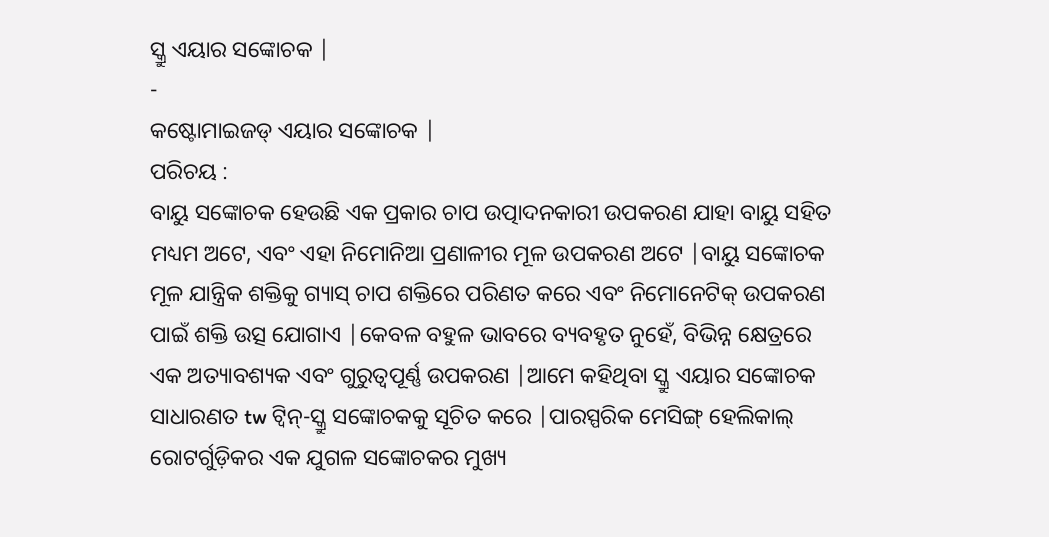ସ୍କ୍ରୁ ଏୟାର ସଙ୍କୋଚକ |
-
କଷ୍ଟୋମାଇଜଡ୍ ଏୟାର ସଙ୍କୋଚକ |
ପରିଚୟ :
ବାୟୁ ସଙ୍କୋଚକ ହେଉଛି ଏକ ପ୍ରକାର ଚାପ ଉତ୍ପାଦନକାରୀ ଉପକରଣ ଯାହା ବାୟୁ ସହିତ ମଧ୍ୟମ ଅଟେ, ଏବଂ ଏହା ନିମୋନିଆ ପ୍ରଣାଳୀର ମୂଳ ଉପକରଣ ଅଟେ |ବାୟୁ ସଙ୍କୋଚକ ମୂଳ ଯାନ୍ତ୍ରିକ ଶକ୍ତିକୁ ଗ୍ୟାସ୍ ଚାପ ଶକ୍ତିରେ ପରିଣତ କରେ ଏବଂ ନିମୋନେଟିକ୍ ଉପକରଣ ପାଇଁ ଶକ୍ତି ଉତ୍ସ ଯୋଗାଏ |କେବଳ ବହୁଳ ଭାବରେ ବ୍ୟବହୃତ ନୁହେଁ, ବିଭିନ୍ନ କ୍ଷେତ୍ରରେ ଏକ ଅତ୍ୟାବଶ୍ୟକ ଏବଂ ଗୁରୁତ୍ୱପୂର୍ଣ୍ଣ ଉପକରଣ |ଆମେ କହିଥିବା ସ୍କ୍ରୁ ଏୟାର ସଙ୍କୋଚକ ସାଧାରଣତ tw ଟ୍ୱିନ୍-ସ୍କ୍ରୁ ସଙ୍କୋଚକକୁ ସୂଚିତ କରେ |ପାରସ୍ପରିକ ମେସିଙ୍ଗ୍ ହେଲିକାଲ୍ ରୋଟର୍ଗୁଡ଼ିକର ଏକ ଯୁଗଳ ସଙ୍କୋଚକର ମୁଖ୍ୟ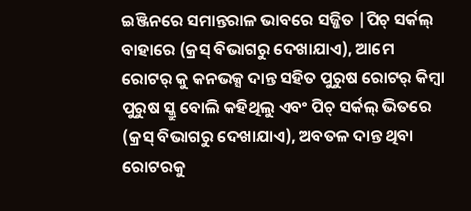ଇଞ୍ଜିନରେ ସମାନ୍ତରାଳ ଭାବରେ ସଜ୍ଜିତ |ପିଚ୍ ସର୍କଲ୍ ବାହାରେ (କ୍ରସ୍ ବିଭାଗରୁ ଦେଖାଯାଏ), ଆମେ ରୋଟର୍ କୁ କନଭକ୍ସ ଦାନ୍ତ ସହିତ ପୁରୁଷ ରୋଟର୍ କିମ୍ବା ପୁରୁଷ ସ୍କ୍ରୁ ବୋଲି କହିଥିଲୁ ଏବଂ ପିଚ୍ ସର୍କଲ୍ ଭିତରେ (କ୍ରସ୍ ବିଭାଗରୁ ଦେଖାଯାଏ), ଅବତଳ ଦାନ୍ତ ଥିବା ରୋଟରକୁ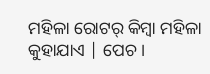ମହିଳା ରୋଟର୍ କିମ୍ବା ମହିଳା କୁହାଯାଏ | ପେଚ।